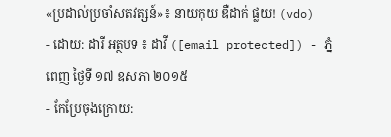«ប្រដាល់ប្រចាំសតវត្សន៍»៖ នាយកុយ ឌឺដាក់ ផ្លយ! (vdo)
- ដោយ: ដារី អត្ថបទ ៖ ដាវី ([email protected]) - ភ្នំពេញ ថ្ងៃទី ១៧ ឧសភា ២០១៥
- កែប្រែចុងក្រោយ: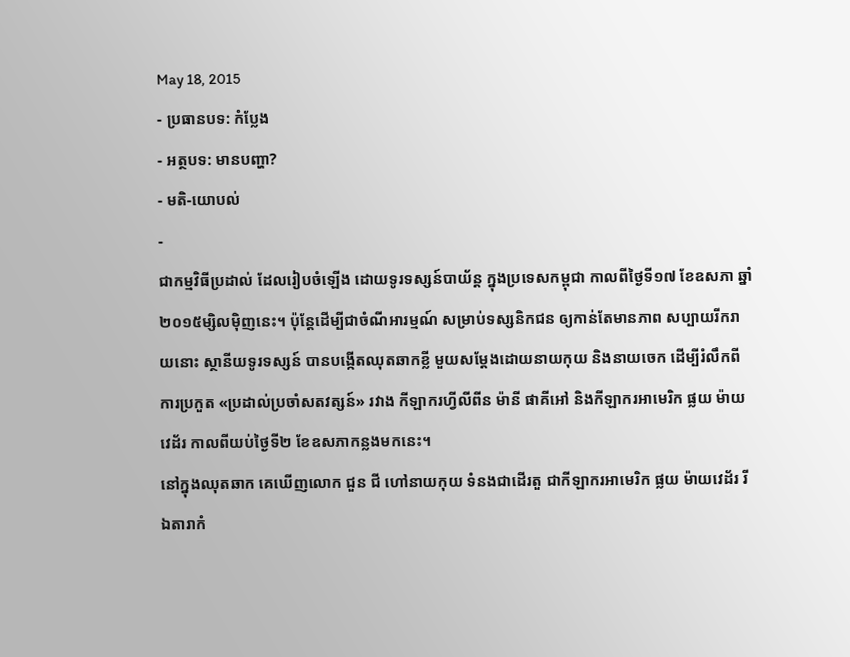May 18, 2015
- ប្រធានបទ: កំប្លែង
- អត្ថបទ: មានបញ្ហា?
- មតិ-យោបល់
-
ជាកម្មវិធីប្រដាល់ ដែលរៀបចំឡើង ដោយទូរទស្សន៍បាយ័ន្ដ ក្នុងប្រទេសកម្ពុជា កាលពីថ្ងៃទី១៧ ខែឧសភា ឆ្នាំ២០១៥ម្សិលម៉ិញនេះ។ ប៉ុន្តែដើម្បីជាចំណីអារម្មណ៍ សម្រាប់ទស្សនិកជន ឲ្យកាន់តែមានភាព សប្បាយរីករាយនោះ ស្ថានីយទូរទស្សន៍ បានបង្កើតឈុតឆាកខ្លី មួយសម្ដែងដោយនាយកុយ និងនាយចេក ដើម្បីរំលឹកពីការប្រកួត «ប្រដាល់ប្រចាំសតវត្សន៍» រវាង កីឡាករហ្វីលីពីន ម៉ានី ផាគីអៅ និងកីឡាករអាមេរិក ផ្លយ ម៉ាយវេដ័រ កាលពីយប់ថ្ងៃទី២ ខែឧសភាកន្លងមកនេះ។
នៅក្នុងឈុតឆាក គេឃើញលោក ជួន ជី ហៅនាយកុយ ទំនងជាដើរតួ ជាកីឡាករអាមេរិក ផ្លយ ម៉ាយវេដ័រ រីឯតារាកំ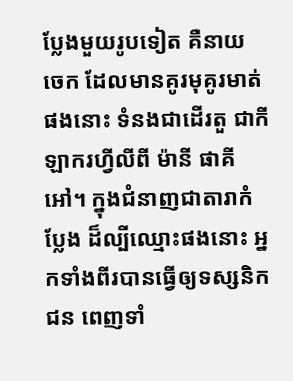ប្លែងមួយរូបទៀត គឺនាយ ចេក ដែលមានគូរមុគូរមាត់ផងនោះ ទំនងជាដើរតួ ជាកីឡាករហ្វីលីពី ម៉ានី ផាគីអៅ។ ក្នុងជំនាញជាតារាកំប្លែង ដ៏ល្បីឈ្មោះផងនោះ អ្នកទាំងពីរបានធ្វើឲ្យទស្សនិកជន ពេញទាំ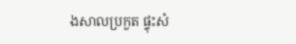ងសាលប្រកួត ផ្ទុះសំ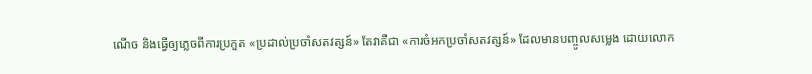ណើច និងធ្វើឲ្យភ្លេចពីការប្រកួត «ប្រដាល់ប្រចាំសតវត្សន៍» តែវាគឺជា «ការចំអកប្រចាំសតវត្សន៍» ដែលមានបញ្ចូលសម្លេង ដោយលោក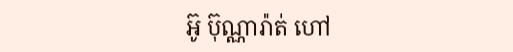អ៊ូ ប៊ុណ្ណារ៉ាត់ ហៅ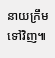នាយក្រឹម ទៅវិញ៕